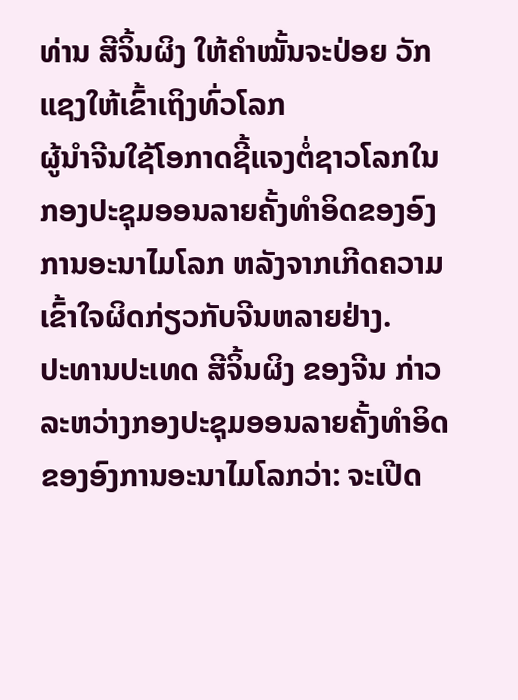ທ່ານ ສີຈິ້ນຜິງ ໃຫ້ຄຳໝັ້ນຈະປ່ອຍ ວັກແຊງໃຫ້ເຂົ້າເຖິງທົ່ວໂລກ
ຜູ້ນຳຈີນໃຊ້ໂອກາດຊີ້ແຈງຕໍ່ຊາວໂລກໃນກອງປະຊຸມອອນລາຍຄັ້ງທຳອິດຂອງອົງການອະນາໄມໂລກ ຫລັງຈາກເກີດຄວາມເຂົ້າໃຈຜິດກ່ຽວກັບຈີນຫລາຍຢ່າງ.
ປະທານປະເທດ ສີຈິ້ນຜິງ ຂອງຈີນ ກ່າວລະຫວ່າງກອງປະຊຸມອອນລາຍຄັ້ງທຳອິດຂອງອົງການອະນາໄມໂລກວ່າ: ຈະເປີດ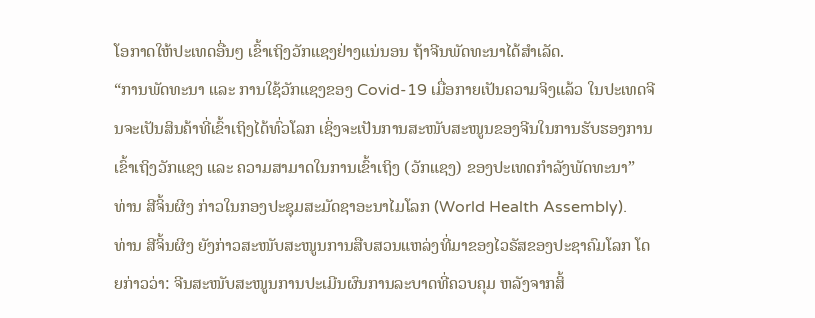ໂອກາດໃຫ້ປະເທດອື່ນໆ ເຂົ້າເຖິງວັກແຊງຢ່າງແນ່ນອນ ຖ້າຈີນພັດທະນາໄດ້ສຳເລັດ.
“ການພັດທະນາ ແລະ ການໃຊ້ວັກແຊງຂອງ Covid-19 ເມື່ອກາຍເປັນຄວາມຈິງແລ້ວ ໃນປະເທດຈີນຈະເປັນສິນຄ້າທີ່ເຂົ້າເຖິງໄດ້ທົ່ວໂລກ ເຊິ່ງຈະເປັນການສະໜັບສະໜູນຂອງຈີນໃນການຮັບຮອງການເຂົ້າເຖິງວັກແຊງ ແລະ ຄວາມສາມາດໃນການເຂົ້າເຖິງ (ວັກແຊງ) ຂອງປະເທດກຳລັງພັດທະນາ” ທ່ານ ສີຈິ້ນຜິງ ກ່າວໃນກອງປະຊຸມສະມັດຊາອະນາໄມໂລກ (World Health Assembly).
ທ່ານ ສີຈິ້ນຜິງ ຍັງກ່າວສະໜັບສະໜູນການສືບສວນແຫລ່ງທີ່ມາຂອງໄວຣັສຂອງປະຊາຄົມໂລກ ໂດຍກ່າວວ່າ: ຈີນສະໜັບສະໜູນການປະເມີນຜົນການລະບາດທີ່ຄວບຄຸມ ຫລັງຈາກສິ້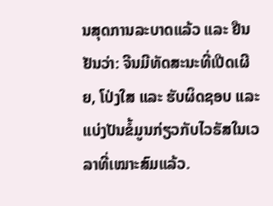ນສຸດການລະບາດແລ້ວ ແລະ ຢືນຢັນວ່າ: ຈີນມີທັດສະນະທີ່ເປີດເຜີຍ, ໂປ່ງໃສ ແລະ ຮັບຜິດຊອບ ແລະ ແບ່ງປັນຂໍ້ມູນກ່ຽວກັບໄວຣັສໃນເວລາທີ່ເໝາະສົມແລ້ວ.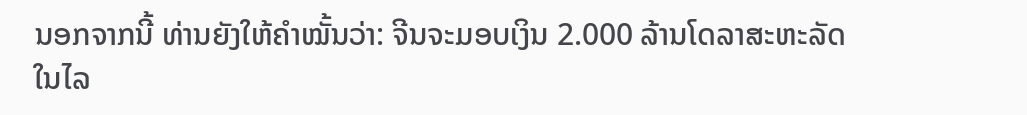ນອກຈາກນີ້ ທ່ານຍັງໃຫ້ຄຳໝັ້ນວ່າ: ຈີນຈະມອບເງິນ 2.000 ລ້ານໂດລາສະຫະລັດ ໃນໄລ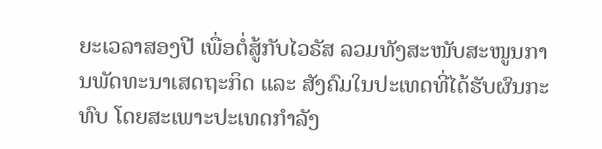ຍະເວລາສອງປີ ເພື່ອຕໍ່ສູ້ກັບໄວຣັສ ລວມທັງສະໜັບສະໜູນການພັດທະນາເສດຖະກິດ ແລະ ສັງຄົມໃນປະເທດທີ່ໄດ້ຮັບຜົນກະທົບ ໂດຍສະເພາະປະເທດກຳລັງ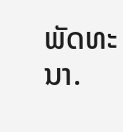ພັດທະນາ.